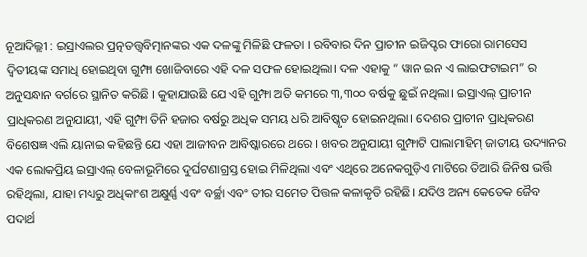ନୂଆଦିଲ୍ଲୀ : ଇସ୍ରାଏଲର ପ୍ରତ୍ନତତ୍ତ୍ୱବିତ୍ମାନଙ୍କର ଏକ ଦଳଙ୍କୁ ମିଳିଛି ଫଳତା । ରବିବାର ଦିନ ପ୍ରାଚୀନ ଇଜିପ୍ଟର ଫାରୋ ରାମସେସ ଦ୍ୱିତୀୟଙ୍କ ସମାଧି ହୋଇଥିବା ଗୁମ୍ଫା ଖୋଜିବାରେ ଏହି ଦଳ ସଫଳ ହୋଇଥିଲା। ଦଳ ଏହାକୁ “ ୱାନ ଇନ ଏ ଲାଇଫଟାଇମ” ର ଅନୁସନ୍ଧାନ ବର୍ଗରେ ସ୍ଥାନିତ କରିଛି । କୁହାଯାଉଛି ଯେ ଏହି ଗୁମ୍ଫା ଅତି କମରେ ୩,୩୦୦ ବର୍ଷକୁ ଛୁଇଁ ନଥିଲା। ଇସ୍ରାଏଲ୍ ପ୍ରାଚୀନ ପ୍ରାଧିକରଣ ଅନୁଯାୟୀ, ଏହି ଗୁମ୍ଫା ତିନି ହଜାର ବର୍ଷରୁ ଅଧିକ ସମୟ ଧରି ଆବିଷ୍କୃତ ହୋଇନଥିଲା। ଦେଶର ପ୍ରାଚୀନ ପ୍ରାଧିକରଣ ବିଶେଷଜ୍ଞ ଏଲି ୟାନାଇ କହିଛନ୍ତି ଯେ ଏହା ଆଜୀବନ ଆବିଷ୍କାରରେ ଥରେ । ଖବର ଅନୁଯାୟୀ ଗୁମ୍ଫାଟି ପାଲାମାହିମ୍ ଜାତୀୟ ଉଦ୍ୟାନର ଏକ ଲୋକପ୍ରିୟ ଇସ୍ରାଏଲ୍ ବେଳାଭୂମିରେ ଦୁର୍ଘଟଣାଗ୍ରସ୍ତ ହୋଇ ମିଳିଥିଲା ଏବଂ ଏଥିରେ ଅନେକଗୁଡ଼ିଏ ମାଟିରେ ତିଆରି ଜିନିଷ ଭର୍ତ୍ତି ରହିଥିଲା, ଯାହା ମଧ୍ୟରୁ ଅଧିକାଂଶ ଅକ୍ଷୁର୍ଣ୍ଣ ଏବଂ ବର୍ଚ୍ଛା ଏବଂ ତୀର ସମେତ ପିତ୍ତଳ କଳାକୃତି ରହିଛି। ଯଦିଓ ଅନ୍ୟ କେତେକ ଜୈବ ପଦାର୍ଥ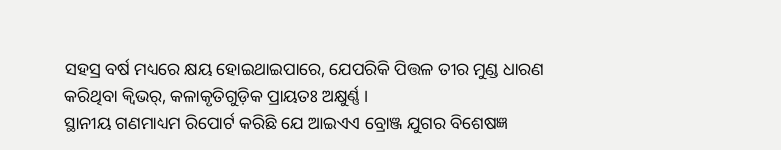ସହସ୍ର ବର୍ଷ ମଧ୍ୟରେ କ୍ଷୟ ହୋଇଥାଇପାରେ, ଯେପରିକି ପିତ୍ତଳ ତୀର ମୁଣ୍ଡ ଧାରଣ କରିଥିବା କ୍ୱିଭର୍, କଳାକୃତିଗୁଡ଼ିକ ପ୍ରାୟତଃ ଅକ୍ଷୁର୍ଣ୍ଣ ।
ସ୍ଥାନୀୟ ଗଣମାଧ୍ୟମ ରିପୋର୍ଟ କରିଛି ଯେ ଆଇଏଏ ବ୍ରୋଞ୍ଜ ଯୁଗର ବିଶେଷଜ୍ଞ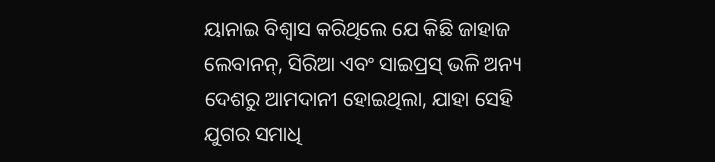ୟାନାଇ ବିଶ୍ୱାସ କରିଥିଲେ ଯେ କିଛି ଜାହାଜ ଲେବାନନ୍, ସିରିଆ ଏବଂ ସାଇପ୍ରସ୍ ଭଳି ଅନ୍ୟ ଦେଶରୁ ଆମଦାନୀ ହୋଇଥିଲା, ଯାହା ସେହି ଯୁଗର ସମାଧି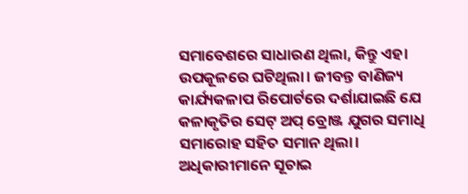ସମାବେଶରେ ସାଧାରଣ ଥିଲା, କିନ୍ତୁ ଏହା ଉପକୂଳରେ ଘଟିଥିଲା। ଜୀବନ୍ତ ବାଣିଜ୍ୟ କାର୍ଯ୍ୟକଳାପ ରିପୋର୍ଟରେ ଦର୍ଶାଯାଇଛି ଯେ କଳାକୃତିର ସେଟ୍ ଅପ୍ ବ୍ରୋଞ୍ଜ ଯୁଗର ସମାଧି ସମାରୋହ ସହିତ ସମାନ ଥିଲା। ଅଧିକାରୀମାନେ ସୂଚାଇ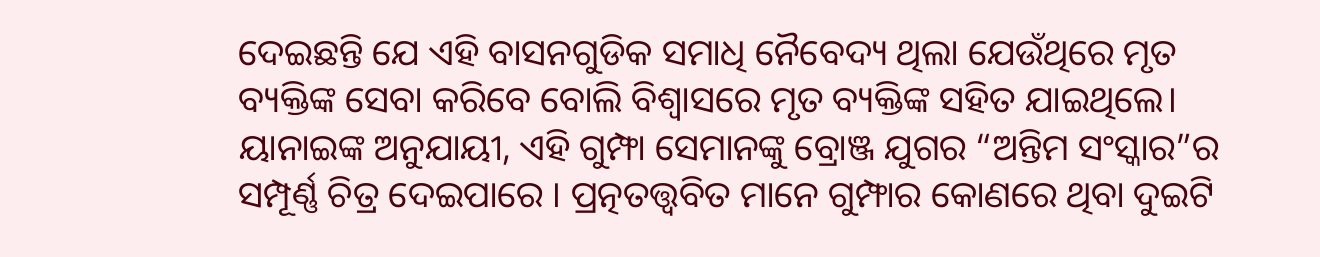ଦେଇଛନ୍ତି ଯେ ଏହି ବାସନଗୁଡିକ ସମାଧି ନୈବେଦ୍ୟ ଥିଲା ଯେଉଁଥିରେ ମୃତ ବ୍ୟକ୍ତିଙ୍କ ସେବା କରିବେ ବୋଲି ବିଶ୍ୱାସରେ ମୃତ ବ୍ୟକ୍ତିଙ୍କ ସହିତ ଯାଇଥିଲେ। ୟାନାଇଙ୍କ ଅନୁଯାୟୀ, ଏହି ଗୁମ୍ଫା ସେମାନଙ୍କୁ ବ୍ରୋଞ୍ଜ ଯୁଗର “ଅନ୍ତିମ ସଂସ୍କାର”ର ସମ୍ପୂର୍ଣ୍ଣ ଚିତ୍ର ଦେଇପାରେ । ପ୍ରତ୍ନତତ୍ତ୍ୱବିତ ମାନେ ଗୁମ୍ଫାର କୋଣରେ ଥିବା ଦୁଇଟି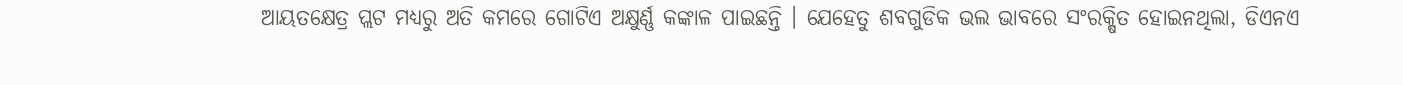ଆୟତକ୍ଷେତ୍ର ପ୍ଲଟ ମଧ୍ୟରୁ ଅତି କମରେ ଗୋଟିଏ ଅକ୍ଷୁର୍ଣ୍ଣ କଙ୍କାଳ ପାଇଛନ୍ତି । ଯେହେତୁ ଶବଗୁଡିକ ଭଲ ଭାବରେ ସଂରକ୍ଷିତ ହୋଇନଥିଲା, ଡିଏନଏ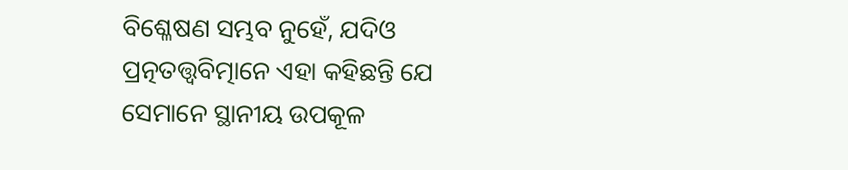ବିଶ୍ଳେଷଣ ସମ୍ଭବ ନୁହେଁ, ଯଦିଓ ପ୍ରତ୍ନତତ୍ତ୍ୱବିତ୍ମାନେ ଏହା କହିଛନ୍ତି ଯେ ସେମାନେ ସ୍ଥାନୀୟ ଉପକୂଳ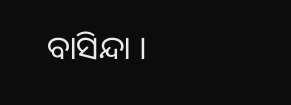ବାସିନ୍ଦା ।